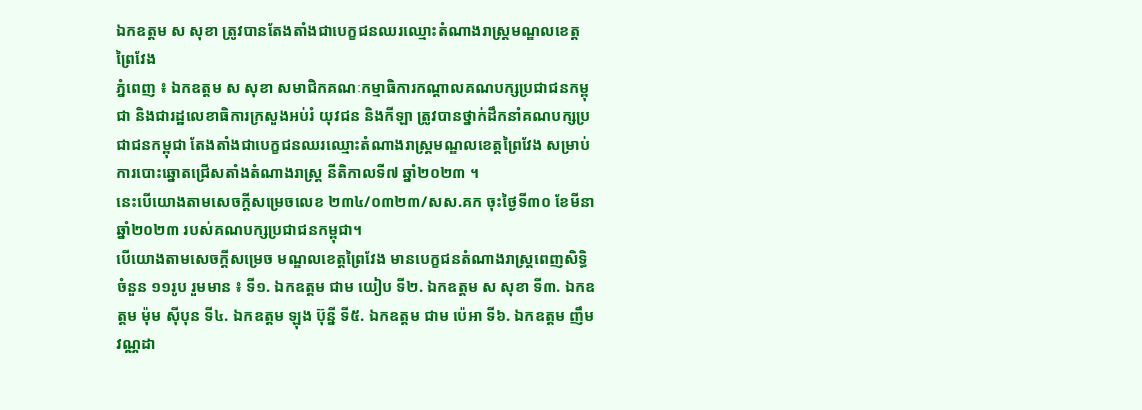ឯកឧត្តម ស សុខា ត្រូវបានតែងតាំងជាបេក្ខជនឈរឈ្មោះតំណាងរាស្ត្រមណ្ឌលខេត្តព្រៃវែង
ភ្នំពេញ ៖ ឯកឧត្តម ស សុខា សមាជិកគណៈកម្មាធិការកណ្តាលគណបក្សប្រជាជនកម្ពុជា និងជារដ្ឋលេខាធិការក្រសួងអប់រំ យុវជន និងកីឡា ត្រូវបានថ្នាក់ដឹកនាំគណបក្សប្រជាជនកម្ពុជា តែងតាំងជាបេក្ខជនឈរឈ្មោះតំណាងរាស្ត្រមណ្ឌលខេត្តព្រៃវែង សម្រាប់ការបោះឆ្នោតជ្រើសតាំងតំណាងរាស្ត្រ នីតិកាលទី៧ ឆ្នាំ២០២៣ ។
នេះបើយោងតាមសេចក្តីសម្រេចលេខ ២៣៤/០៣២៣/សស.គក ចុះថ្ងៃទី៣០ ខែមីនា ឆ្នាំ២០២៣ របស់គណបក្សប្រជាជនកម្ពុជា។
បើយោងតាមសេចក្តីសម្រេច មណ្ឌលខេត្តព្រៃវែង មានបេក្ខជនតំណាងរាស្ត្រពេញសិទ្ធិ ចំនួន ១១រូប រួមមាន ៖ ទី១. ឯកឧត្តម ជាម យៀប ទី២. ឯកឧត្តម ស សុខា ទី៣. ឯកឧត្តម ម៉ុម ស៊ីបុន ទី៤. ឯកឧត្តម ឡុង ប៊ុន្នី ទី៥. ឯកឧត្តម ជាម ប៉េអា ទី៦. ឯកឧត្តម ញឹម វណ្ណដា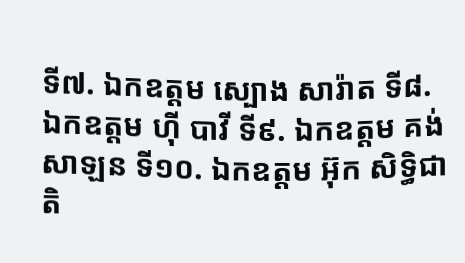ទី៧. ឯកឧត្តម ស្បោង សារ៉ាត ទី៨. ឯកឧត្តម ហ៊ី បាវី ទី៩. ឯកឧត្តម គង់ សាឡន ទី១០. ឯកឧត្តម អ៊ុក សិទ្ធិជាតិ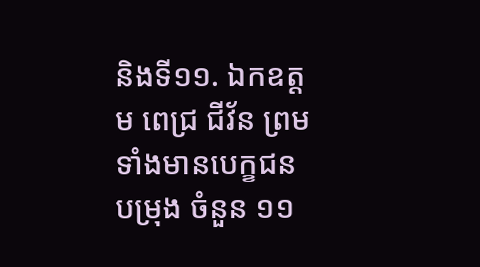និងទី១១. ឯកឧត្តម ពេជ្រ ជីវ័ន ព្រមទាំងមានបេក្ខជនបម្រុង ចំនួន ១១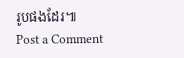រូបផងដែរ៕
Post a Comment